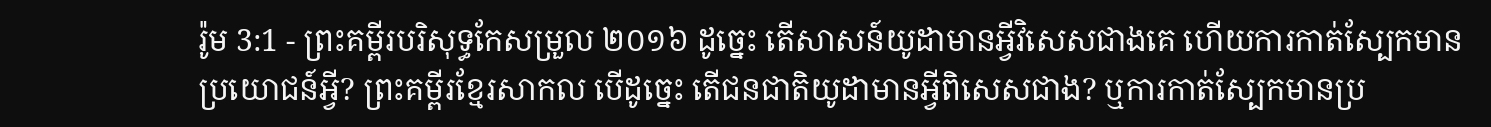រ៉ូម 3:1 - ព្រះគម្ពីរបរិសុទ្ធកែសម្រួល ២០១៦ ដូច្នេះ តើសាសន៍យូដាមានអ្វីវិសេសជាងគេ ហើយការកាត់ស្បែកមានប្រយោជន៍អ្វី? ព្រះគម្ពីរខ្មែរសាកល បើដូច្នេះ តើជនជាតិយូដាមានអ្វីពិសេសជាង? ឬការកាត់ស្បែកមានប្រ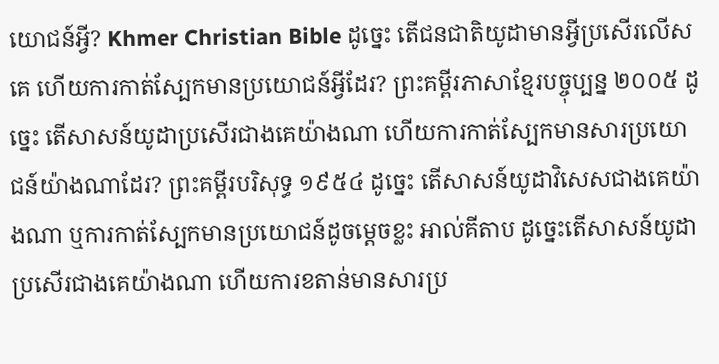យោជន៍អ្វី? Khmer Christian Bible ដូច្នេះ តើជនជាតិយូដាមានអ្វីប្រសើរលើសគេ ហើយការកាត់ស្បែកមានប្រយោជន៍អ្វីដែរ? ព្រះគម្ពីរភាសាខ្មែរបច្ចុប្បន្ន ២០០៥ ដូច្នេះ តើសាសន៍យូដាប្រសើរជាងគេយ៉ាងណា ហើយការកាត់ស្បែកមានសារប្រយោជន៍យ៉ាងណាដែរ? ព្រះគម្ពីរបរិសុទ្ធ ១៩៥៤ ដូច្នេះ តើសាសន៍យូដាវិសេសជាងគេយ៉ាងណា ឬការកាត់ស្បែកមានប្រយោជន៍ដូចម្តេចខ្លះ អាល់គីតាប ដូច្នេះតើសាសន៍យូដាប្រសើរជាងគេយ៉ាងណា ហើយការខតាន់មានសារប្រ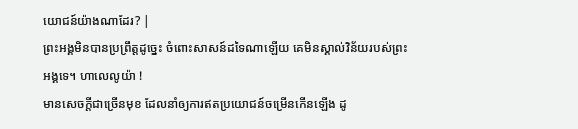យោជន៍យ៉ាងណាដែរ? |
ព្រះអង្គមិនបានប្រព្រឹត្តដូច្នេះ ចំពោះសាសន៍ដទៃណាឡើយ គេមិនស្គាល់វិន័យរបស់ព្រះអង្គទេ។ ហាលេលូយ៉ា !
មានសេចក្ដីជាច្រើនមុខ ដែលនាំឲ្យការឥតប្រយោជន៍ចម្រើនកើនឡើង ដូ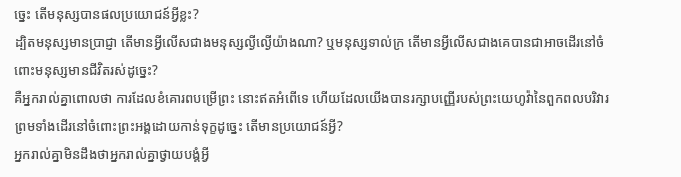ច្នេះ តើមនុស្សបានផលប្រយោជន៍អ្វីខ្លះ?
ដ្បិតមនុស្សមានប្រាជ្ញា តើមានអ្វីលើសជាងមនុស្សល្ងីល្ងើយ៉ាងណា? ឬមនុស្សទាល់ក្រ តើមានអ្វីលើសជាងគេបានជាអាចដើរនៅចំពោះមនុស្សមានជីវិតរស់ដូច្នេះ?
គឺអ្នករាល់គ្នាពោលថា ការដែលខំគោរពបម្រើព្រះ នោះឥតអំពើទេ ហើយដែលយើងបានរក្សាបញ្ញើរបស់ព្រះយេហូវ៉ានៃពួកពលបរិវារ ព្រមទាំងដើរនៅចំពោះព្រះអង្គដោយកាន់ទុក្ខដូច្នេះ តើមានប្រយោជន៍អ្វី?
អ្នករាល់គ្នាមិនដឹងថាអ្នករាល់គ្នាថ្វាយបង្គំអ្វី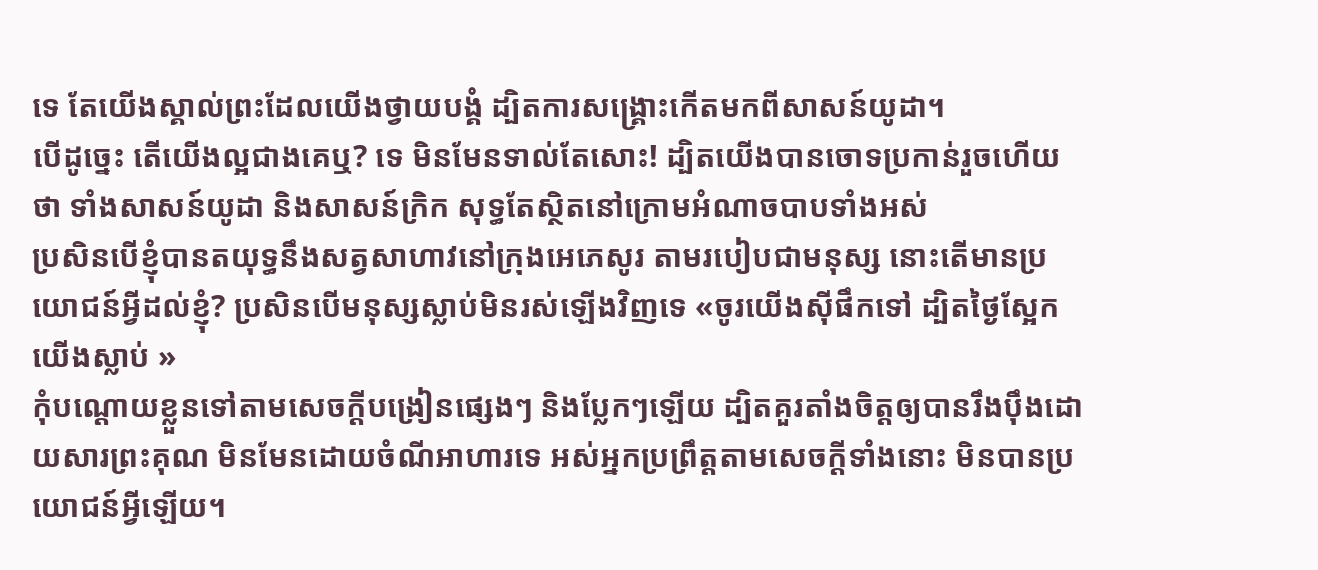ទេ តែយើងស្គាល់ព្រះដែលយើងថ្វាយបង្គំ ដ្បិតការសង្គ្រោះកើតមកពីសាសន៍យូដា។
បើដូច្នេះ តើយើងល្អជាងគេឬ? ទេ មិនមែនទាល់តែសោះ! ដ្បិតយើងបានចោទប្រកាន់រួចហើយថា ទាំងសាសន៍យូដា និងសាសន៍ក្រិក សុទ្ធតែស្ថិតនៅក្រោមអំណាចបាបទាំងអស់
ប្រសិនបើខ្ញុំបានតយុទ្ធនឹងសត្វសាហាវនៅក្រុងអេភេសូរ តាមរបៀបជាមនុស្ស នោះតើមានប្រយោជន៍អ្វីដល់ខ្ញុំ? ប្រសិនបើមនុស្សស្លាប់មិនរស់ឡើងវិញទេ «ចូរយើងស៊ីផឹកទៅ ដ្បិតថ្ងៃស្អែកយើងស្លាប់ »
កុំបណ្តោយខ្លួនទៅតាមសេចក្ដីបង្រៀនផ្សេងៗ និងប្លែកៗឡើយ ដ្បិតគួរតាំងចិត្តឲ្យបានរឹងប៉ឹងដោយសារព្រះគុណ មិនមែនដោយចំណីអាហារទេ អស់អ្នកប្រព្រឹត្តតាមសេចក្តីទាំងនោះ មិនបានប្រយោជន៍អ្វីឡើយ។